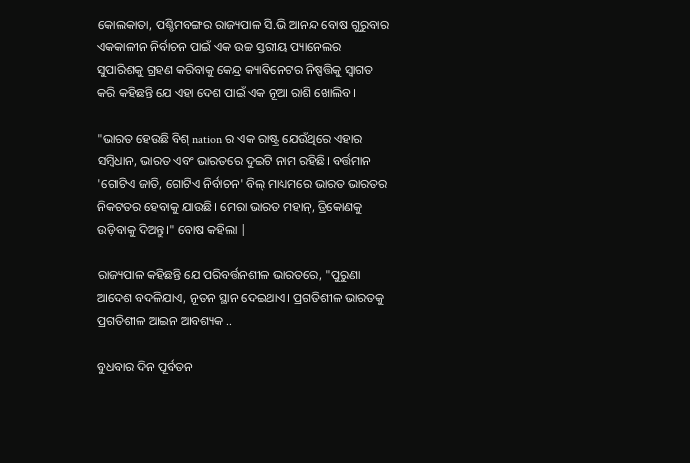କୋଲକାତା, ପଶ୍ଚିମବଙ୍ଗର ରାଜ୍ୟପାଳ ସି.ଭି ଆନନ୍ଦ ବୋଷ ଗୁରୁବାର ଏକକାଳୀନ ନିର୍ବାଚନ ପାଇଁ ଏକ ଉଚ୍ଚ ସ୍ତରୀୟ ପ୍ୟାନେଲର ସୁପାରିଶକୁ ଗ୍ରହଣ କରିବାକୁ କେନ୍ଦ୍ର କ୍ୟାବିନେଟର ନିଷ୍ପତ୍ତିକୁ ସ୍ୱାଗତ କରି କହିଛନ୍ତି ଯେ ଏହା ଦେଶ ପାଇଁ ଏକ ନୂଆ ରାଶି ଖୋଲିବ।

"ଭାରତ ହେଉଛି ବିଶ୍ nation ର ଏକ ରାଷ୍ଟ୍ର ଯେଉଁଥିରେ ଏହାର ସମ୍ବିଧାନ, ଭାରତ ଏବଂ ଭାରତରେ ଦୁଇଟି ନାମ ରହିଛି। ବର୍ତ୍ତମାନ 'ଗୋଟିଏ ଜାତି, ଗୋଟିଏ ନିର୍ବାଚନ' ବିଲ୍ ମାଧ୍ୟମରେ ଭାରତ ଭାରତର ନିକଟତର ହେବାକୁ ଯାଉଛି। ମେରା ଭାରତ ମହାନ୍, ତ୍ରିକୋଣକୁ ଉଡ଼ିବାକୁ ଦିଅନ୍ତୁ।" ବୋଷ କହିଲା |

ରାଜ୍ୟପାଳ କହିଛନ୍ତି ଯେ ପରିବର୍ତ୍ତନଶୀଳ ଭାରତରେ, "ପୁରୁଣା ଆଦେଶ ବଦଳିଯାଏ, ନୂତନ ସ୍ଥାନ ଦେଇଥାଏ। ପ୍ରଗତିଶୀଳ ଭାରତକୁ ପ୍ରଗତିଶୀଳ ଆଇନ ଆବଶ୍ୟକ ..

ବୁଧବାର ଦିନ ପୂର୍ବତନ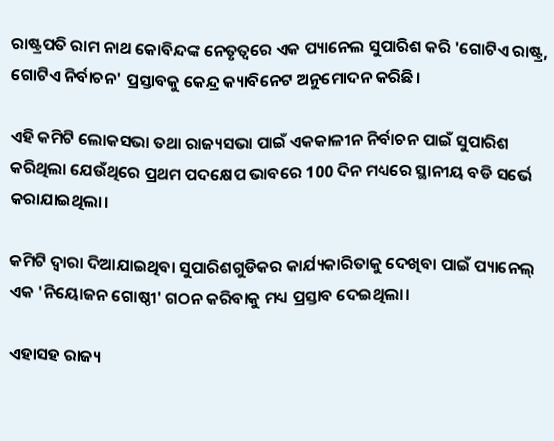ରାଷ୍ଟ୍ରପତି ରାମ ନାଥ କୋବିନ୍ଦଙ୍କ ନେତୃତ୍ୱରେ ଏକ ପ୍ୟାନେଲ ସୁପାରିଶ କରି 'ଗୋଟିଏ ରାଷ୍ଟ୍ର, ଗୋଟିଏ ନିର୍ବାଚନ' ପ୍ରସ୍ତାବକୁ କେନ୍ଦ୍ର କ୍ୟାବିନେଟ ଅନୁମୋଦନ କରିଛି।

ଏହି କମିଟି ଲୋକସଭା ତଥା ରାଜ୍ୟସଭା ପାଇଁ ଏକକାଳୀନ ନିର୍ବାଚନ ପାଇଁ ସୁପାରିଶ କରିଥିଲା ଯେଉଁଥିରେ ପ୍ରଥମ ପଦକ୍ଷେପ ଭାବରେ 100 ଦିନ ମଧ୍ୟରେ ସ୍ଥାନୀୟ ବଡି ସର୍ଭେ କରାଯାଇଥିଲା।

କମିଟି ଦ୍ୱାରା ଦିଆଯାଇଥିବା ସୁପାରିଶଗୁଡିକର କାର୍ଯ୍ୟକାରିତାକୁ ଦେଖିବା ପାଇଁ ପ୍ୟାନେଲ୍ ଏକ 'ନିୟୋଜନ ଗୋଷ୍ଠୀ' ଗଠନ କରିବାକୁ ମଧ୍ୟ ପ୍ରସ୍ତାବ ଦେଇଥିଲା।

ଏହାସହ ରାଜ୍ୟ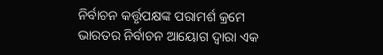ନିର୍ବାଚନ କର୍ତ୍ତୃପକ୍ଷଙ୍କ ପରାମର୍ଶ କ୍ରମେ ଭାରତର ନିର୍ବାଚନ ଆୟୋଗ ଦ୍ୱାରା ଏକ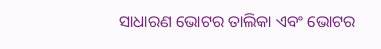ସାଧାରଣ ଭୋଟର ତାଲିକା ଏବଂ ଭୋଟର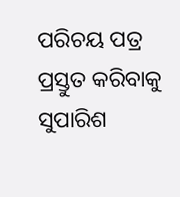ପରିଚୟ ପତ୍ର ପ୍ରସ୍ତୁତ କରିବାକୁ ସୁପାରିଶ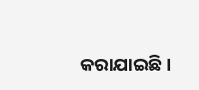କରାଯାଇଛି।